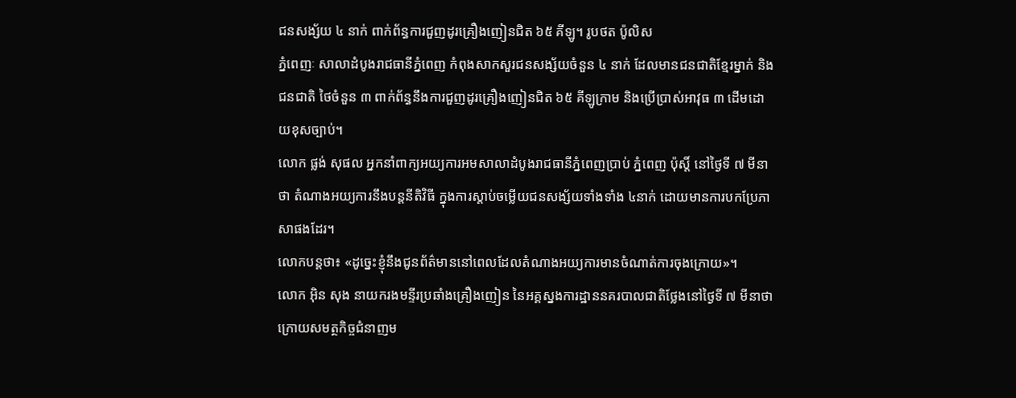ជនសង្ស័យ ៤ នាក់ ពាក់ព័ន្ធការជួញដូរគ្រឿងញៀនជិត ៦៥ គីឡូ។ រូបថត ប៉ូលិស
ភ្នំពេញៈ សាលាដំបូងរាជធានីភ្នំពេញ កំពុងសាកសួរជនសង្ស័យចំនួន ៤ នាក់ ដែលមានជនជាតិខ្មែរម្នាក់ និងជនជាតិ ថៃចំនួន ៣ ពាក់ព័ន្ធនឹងការជួញដូរគ្រឿងញៀនជិត ៦៥ គីឡូក្រាម និងប្រើប្រាស់អាវុធ ៣ ដើមដោយខុសច្បាប់។
លោក ផ្លង់ សុផល អ្នកនាំពាក្យអយ្យការអមសាលាដំបូងរាជធានីភ្នំពេញប្រាប់ ភ្នំពេញ ប៉ុស្តិ៍ នៅថ្ងៃទី ៧ មីនាថា តំណាងអយ្យការនឹងបន្តនីតិវិធី ក្នុងការស្តាប់ចម្លើយជនសង្ស័យទាំងទាំង ៤នាក់ ដោយមានការបកប្រែភាសាផងដែរ។
លោកបន្តថា៖ «ដូច្នេះខ្ញុំនឹងជូនព័ត៌មាននៅពេលដែលតំណាងអយ្យការមានចំណាត់ការចុងក្រោយ»។
លោក អ៊ិន សុង នាយករងមន្ទីរប្រឆាំងគ្រឿងញៀន នៃអគ្គស្នងការដ្ឋាននគរបាលជាតិថ្លែងនៅថ្ងៃទី ៧ មីនាថា ក្រោយសមត្ថកិច្ចជំនាញម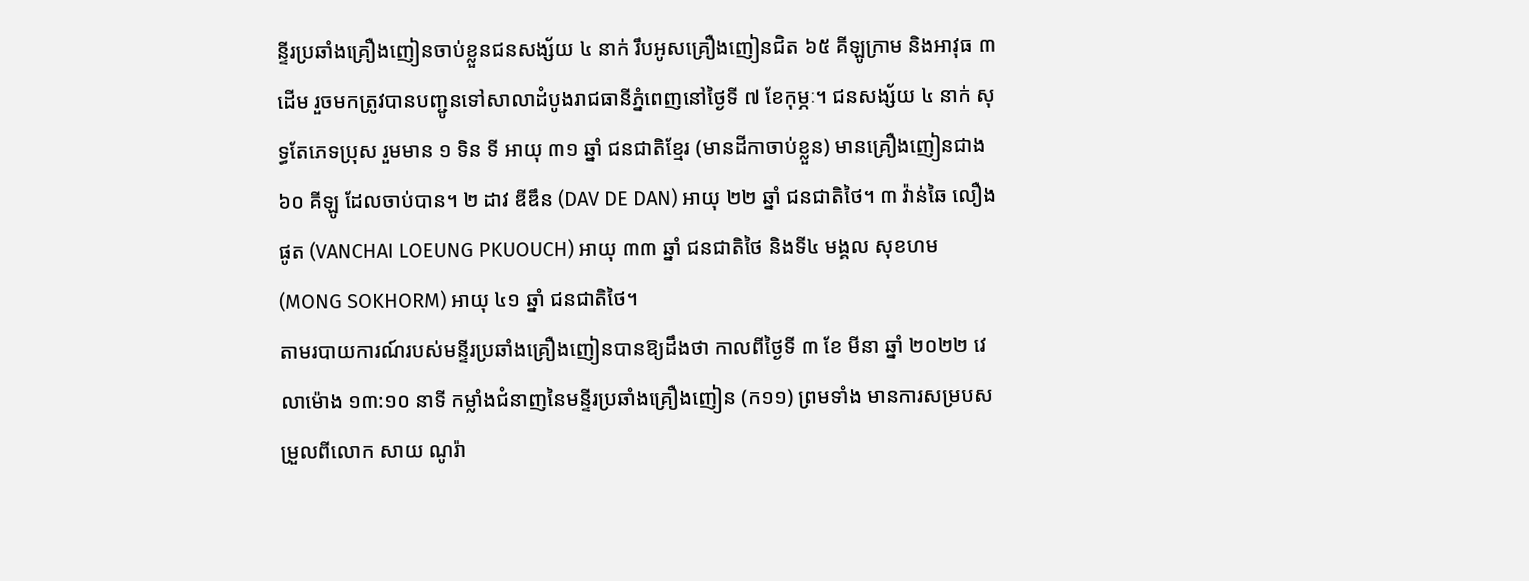ន្ទីរប្រឆាំងគ្រឿងញៀនចាប់ខ្លួនជនសង្ស័យ ៤ នាក់ រឹបអូសគ្រឿងញៀនជិត ៦៥ គីឡូក្រាម និងអាវុធ ៣ ដើម រួចមកត្រូវបានបញ្ជូនទៅសាលាដំបូងរាជធានីភ្នំពេញនៅថ្ងៃទី ៧ ខែកុម្ភៈ។ ជនសង្ស័យ ៤ នាក់ សុទ្ធតែភេទប្រុស រួមមាន ១ ទិន ទី អាយុ ៣១ ឆ្នាំ ជនជាតិខ្មែរ (មានដីកាចាប់ខ្លួន) មានគ្រឿងញៀនជាង ៦០ គីឡូ ដែលចាប់បាន។ ២ ដាវ ឌីឌឹន (DAV DE DAN) អាយុ ២២ ឆ្នាំ ជនជាតិថៃ។ ៣ វ៉ាន់ឆៃ លឿងផូត (VANCHAI LOEUNG PKUOUCH) អាយុ ៣៣ ឆ្នាំ ជនជាតិថៃ និងទី៤ មង្គល សុខហម (MONG SOKHORM) អាយុ ៤១ ឆ្នាំ ជនជាតិថៃ។
តាមរបាយការណ៍របស់មន្ទីរប្រឆាំងគ្រឿងញៀនបានឱ្យដឹងថា កាលពីថ្ងៃទី ៣ ខែ មីនា ឆ្នាំ ២០២២ វេលាម៉ោង ១៣:១០ នាទី កម្លាំងជំនាញនៃមន្ទីរប្រឆាំងគ្រឿងញៀន (ក១១) ព្រមទាំង មានការសម្របសម្រួលពីលោក សាយ ណូរ៉ា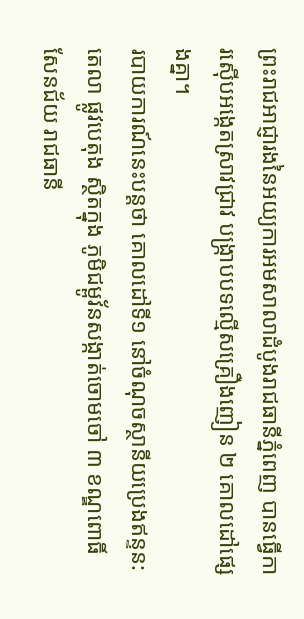ព្រះរាជអាជ្ញារងនៃអយ្យការអមសាលាដំបូងរាជធានីភ្នំពេញ បានធ្វើការស៊ើបអង្កេតស្រាវជ្រាវ បង្ក្រាបបទល្មើសគ្រឿងញៀន ២ គោលដៅផ្សេងគ្នា។
របាយការណ៍នេះបន្តថា គោលដៅទី១ នៅចំណុចស្ថានីយប្រេងឥន្ទន:តេលា ផ្លូវបេតុង ស្ថិតក្នុង ភូមិជម្ពូវ័នសង្កាត់ចោមចៅ ៣ ខណ្ឌពោធិ៍សែនជ័យ រាជធានី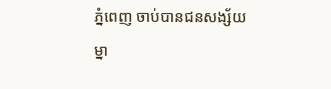ភ្នំពេញ ចាប់បានជនសង្ស័យ ម្នា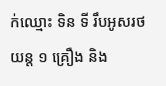ក់ឈ្មោះ ទិន ទី រឹបអូសរថយន្ត ១ គ្រឿង និង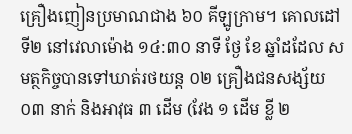គ្រឿងញៀនប្រមាណជាង ៦០ គីឡូក្រាម។ គោលដៅទី២ នៅវេលាម៉ោង ១៤:៣០ នាទី ថ្ងែ ខែ ឆ្នាំដដែល សមត្ថកិច្ចបានទៅឃាត់រថយន្ត ០២ គ្រឿងជនសង្ស័យ ០៣ នាក់ និងអាវុធ ៣ ដើម (វែង ១ ដើម ខ្លី ២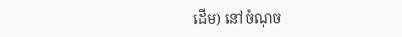ដើម) នៅចំណុច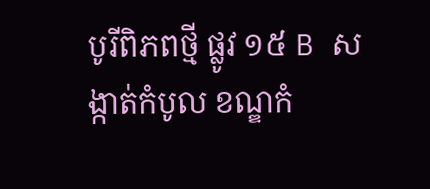បូរីពិភពថ្មី ផ្លូវ ១៥ B សង្កាត់កំបូល ខណ្ឌកំ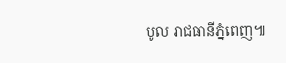បូល រាជធានីភ្នំពេញ៕